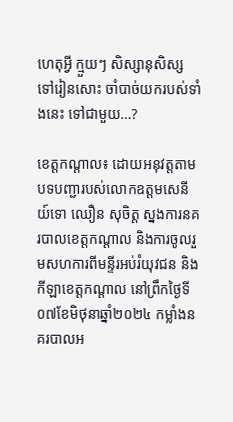ហេតុអ្វី ក្មួយៗ សិស្សានុសិស្ស ទៅរៀនសោះ ចាំបាច់យករបស់ទាំងនេះ ទៅជាមួយ…?

ខេត្តកណ្តាល៖ ដោយអនុវត្តតាមបទបញ្ជារបស់លោកឧត្តមសេនីយ៍ទោ ឈឿន សុចិត្ត ស្នងការនគរបាលខេត្តកណ្តាល និងការចូលរួមសហការពីមន្ទីរអប់រំយុវជន និងកីឡាខេត្តកណ្តាល នៅព្រឹកថ្ងៃទី០៧ខែមិថុនាឆ្នាំ២០២៤ កម្លាំងនគរបាលអ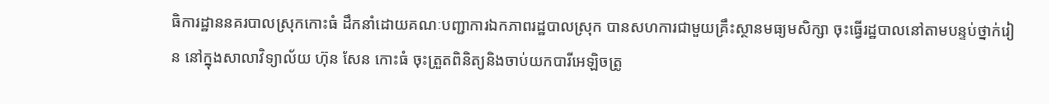ធិការដ្ឋាននគរបាលស្រុកកោះធំ ដឹកនាំដោយគណៈបញ្ជាការឯកភាពរដ្ឋបាលស្រុក បានសហការជាមួយគ្រឹះស្ថានមធ្យមសិក្សា ចុះធ្វើរដ្ឋបាលនៅតាមបន្ទប់ថ្នាក់រៀន នៅក្នុងសាលាវិទ្យាល័យ ហ៊ុន សែន កោះធំ ចុះត្រួតពិនិត្យនិងចាប់យកបារីអេឡិចត្រូ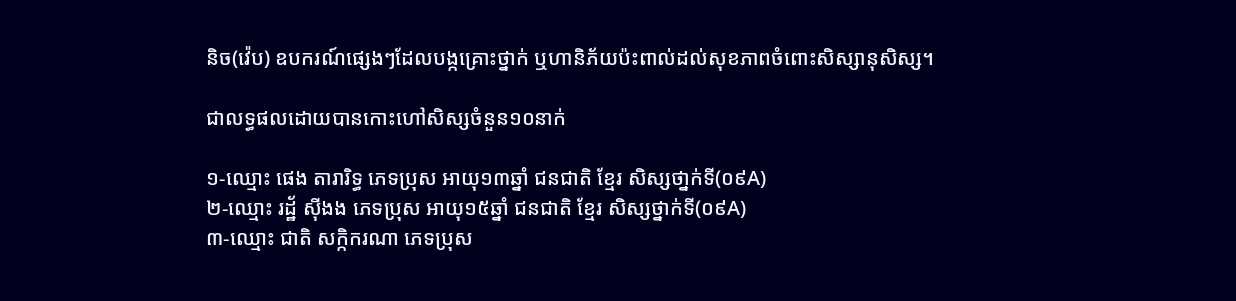និច(វ៉េប) ឧបករណ៍ផ្សេងៗដែលបង្កគ្រោះថ្នាក់ ឬហានិភ័យប៉ះពាល់ដល់សុខភាពចំពោះសិស្សានុសិស្ស។

ជាលទ្ធផលដោយបានកោះហៅសិស្សចំនួន១០នាក់

១-ឈ្មោះ ផេង តារារិទ្ធ ភេទប្រុស អាយុ១៣ឆ្នាំ ជនជាតិ ខ្មែរ សិស្សថា្នក់ទី(០៩A)
២-ឈ្មោះ រដ្ឋ័ ស៊ីងង ភេទប្រុស អាយុ១៥ឆ្នាំ ជនជាតិ ខ្មែរ សិស្សថ្នាក់ទី(០៩A)
៣-ឈ្មោះ ជាតិ សក្កិករណា ភេទប្រុស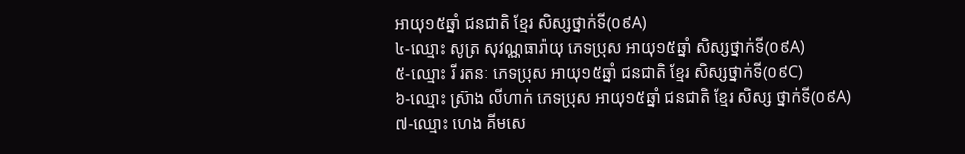អាយុ១៥ឆ្នាំ ជនជាតិ ខ្មែរ សិស្សថ្នាក់ទី(០៩A)
៤-ឈ្មោះ សូត្រ សុវណ្ណធារ៉ាយុ ភេទប្រុស អាយុ១៥ឆ្នាំ សិស្សថ្នាក់ទី(០៩A)
៥-ឈ្មោះ រី រតនៈ ភេទប្រុស អាយុ១៥ឆ្នាំ ជនជាតិ ខ្មែរ សិស្សថ្នាក់ទី(០៩C)
៦-ឈ្មោះ ស្រ៊ាង លីហាក់ ភេទប្រុស អាយុ១៥ឆ្នាំ ជនជាតិ ខ្មែរ សិស្ស ថ្នាក់ទី(០៩A)
៧-ឈ្មោះ ហេង គីមសេ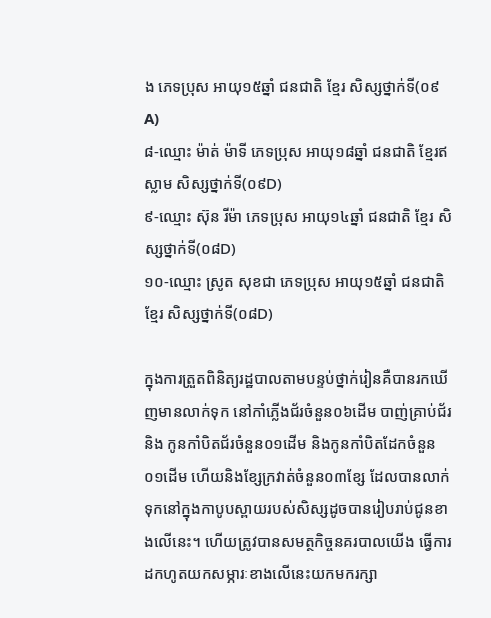ង ភេទប្រុស អាយុ១៥ឆ្នាំ ជនជាតិ ខ្មែរ សិស្សថ្នាក់ទី(០៩A)
៨-ឈ្មោះ ម៉ាត់ ម៉ាទី ភេទប្រុស អាយុ១៨ឆ្នាំ ជនជាតិ ខ្មែរឥស្លាម សិស្សថ្នាក់ទី(០៩D)
៩-ឈ្មោះ ស៊ុន រីម៉ា ភេទប្រុស អាយុ១៤ឆ្នាំ ជនជាតិ ខ្មែរ សិស្សថ្នាក់ទី(០៨D)
១០-ឈ្មោះ ស្រូត សុខជា ភេទប្រុស អាយុ១៥ឆ្នាំ ជនជាតិ ខ្មែរ សិស្សថ្នាក់ទី(០៨D)

ក្នុងការត្រួតពិនិត្យរដ្ឋបាលតាមបន្ទប់ថ្នាក់រៀនគឺបានរកឃើញមានលាក់ទុក នៅកាំភ្លើងជ័រចំនួន០៦ដើម បាញ់គ្រាប់ជ័រ និង កូនកាំបិតជ័រចំនួន០១ដើម និងកូនកាំបិតដែកចំនួន០១ដើម ហើយនិងខ្សែក្រវាត់ចំនួន០៣ខ្សែ ដែលបានលាក់ទុកនៅក្នុងកាបូបស្ពាយរបស់សិស្សដូចបានរៀបរាប់ជូនខាងលើនេះ។ ហើយត្រូវបានសមត្ថកិច្ចនគរបាលយើង ធ្វើការដកហូតយកសម្ភារៈខាងលើនេះយកមករក្សា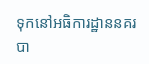ទុកនៅអធិការដ្ឋាននគរបា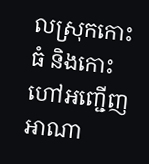លស្រុកកោះធំ និងកោះហៅអញ្ជើញអាណា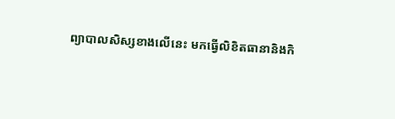ព្យាបាលសិស្សខាងលើនេះ មកធ្វើលិខិតធានានិងកិ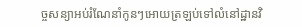ច្ចសន្យាអប់រំណែនាំកូនៗអោយត្រឡប់ទៅលំនៅដ្ឋានវិ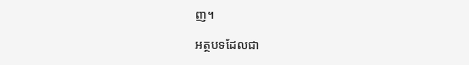ញ។

អត្ថបទដែលជា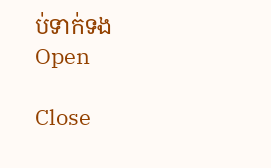ប់ទាក់ទង
Open

Close